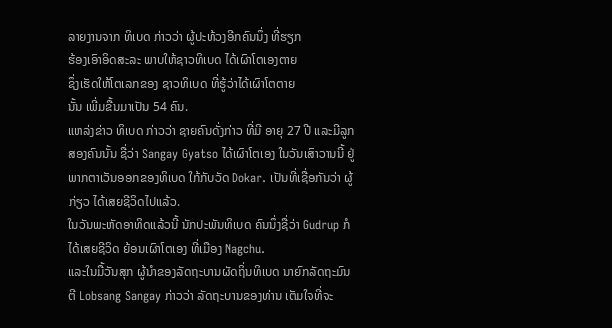ລາຍງານຈາກ ທິເບດ ກ່າວວ່າ ຜູ້ປະທ້ວງອີກຄົນນຶ່ງ ທີ່ຮຽກ
ຮ້ອງເອົາອິດສະລະ ພາບໃຫ້ຊາວທິເບດ ໄດ້ເຜົາໂຕເອງຕາຍ
ຊຶ່ງເຮັດໃຫ້ໂຕເລກຂອງ ຊາວທິເບດ ທີ່ຮູ້ວ່າໄດ້ເຜົາໂຕຕາຍ
ນັ້ນ ເພີ່ມຂື້ນມາເປັນ 54 ຄົນ.
ແຫລ່ງຂ່າວ ທິເບດ ກ່າວວ່າ ຊາຍຄົນດັ່ງກ່າວ ທີ່ມີ ອາຍຸ 27 ປີ ແລະມີລູກສອງຄົນນັ້ນ ຊື່ວ່າ Sangay Gyatso ໄດ້ເຜົາໂຕເອງ ໃນວັນເສົາວານນີ້ ຢູ່ພາກຕາເວັນອອກຂອງທິເບດ ໃກ້ກັບວັດ Dokar. ເປັນທີ່ເຊື່ອກັນວ່າ ຜູ້ກ່ຽວ ໄດ້ເສຍຊີວິດໄປແລ້ວ.
ໃນວັນພະຫັດອາທິດແລ້ວນີ້ ນັກປະພັນທິເບດ ຄົນນຶ່ງຊື່ວ່າ Gudrup ກໍໄດ້ເສຍຊີວິດ ຍ້ອນເຜົາໂຕເອງ ທີ່ເມືອງ Nagchu.
ແລະໃນມື້ວັນສຸກ ຜູ້ນໍາຂອງລັດຖະບານຜັດຖິ່ນທິເບດ ນາຍົກລັດຖະມົນຕີ Lobsang Sangay ກ່າວວ່າ ລັດຖະບານຂອງທ່ານ ເຕັມໃຈທີ່ຈະ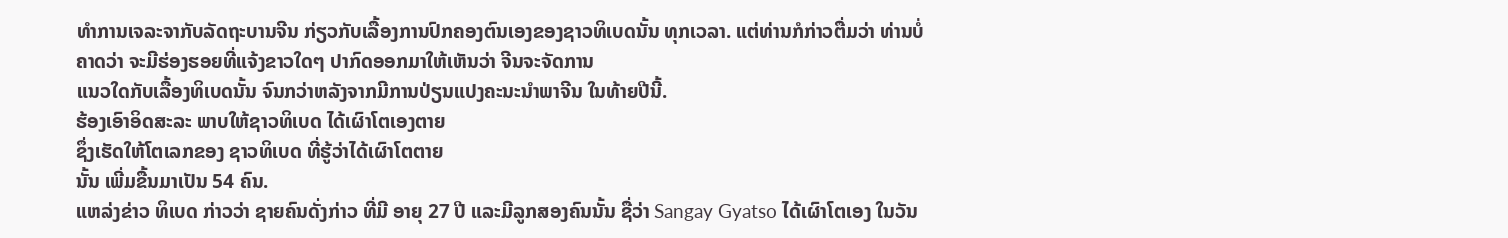ທໍາການເຈລະຈາກັບລັດຖະບານຈີນ ກ່ຽວກັບເລື້ອງການປົກຄອງຕົນເອງຂອງຊາວທິເບດນັ້ນ ທຸກເວລາ. ແຕ່ທ່ານກໍກ່າວຕື່ມວ່າ ທ່ານບໍ່ຄາດວ່າ ຈະມີຮ່ອງຮອຍທີ່ແຈ້ງຂາວໃດໆ ປາກົດອອກມາໃຫ້ເຫັນວ່າ ຈີນຈະຈັດການ
ແນວໃດກັບເລື້ອງທິເບດນັ້ນ ຈົນກວ່າຫລັງຈາກມີການປ່ຽນແປງຄະນະນໍາພາຈີນ ໃນທ້າຍປີນີ້.
ຮ້ອງເອົາອິດສະລະ ພາບໃຫ້ຊາວທິເບດ ໄດ້ເຜົາໂຕເອງຕາຍ
ຊຶ່ງເຮັດໃຫ້ໂຕເລກຂອງ ຊາວທິເບດ ທີ່ຮູ້ວ່າໄດ້ເຜົາໂຕຕາຍ
ນັ້ນ ເພີ່ມຂື້ນມາເປັນ 54 ຄົນ.
ແຫລ່ງຂ່າວ ທິເບດ ກ່າວວ່າ ຊາຍຄົນດັ່ງກ່າວ ທີ່ມີ ອາຍຸ 27 ປີ ແລະມີລູກສອງຄົນນັ້ນ ຊື່ວ່າ Sangay Gyatso ໄດ້ເຜົາໂຕເອງ ໃນວັນ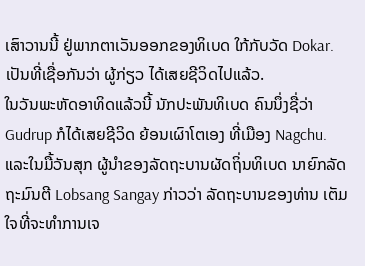ເສົາວານນີ້ ຢູ່ພາກຕາເວັນອອກຂອງທິເບດ ໃກ້ກັບວັດ Dokar. ເປັນທີ່ເຊື່ອກັນວ່າ ຜູ້ກ່ຽວ ໄດ້ເສຍຊີວິດໄປແລ້ວ.
ໃນວັນພະຫັດອາທິດແລ້ວນີ້ ນັກປະພັນທິເບດ ຄົນນຶ່ງຊື່ວ່າ Gudrup ກໍໄດ້ເສຍຊີວິດ ຍ້ອນເຜົາໂຕເອງ ທີ່ເມືອງ Nagchu.
ແລະໃນມື້ວັນສຸກ ຜູ້ນໍາຂອງລັດຖະບານຜັດຖິ່ນທິເບດ ນາຍົກລັດຖະມົນຕີ Lobsang Sangay ກ່າວວ່າ ລັດຖະບານຂອງທ່ານ ເຕັມໃຈທີ່ຈະທໍາການເຈ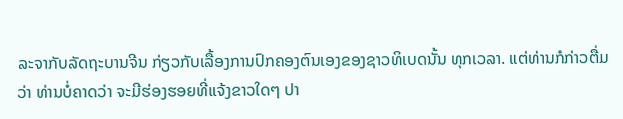ລະຈາກັບລັດຖະບານຈີນ ກ່ຽວກັບເລື້ອງການປົກຄອງຕົນເອງຂອງຊາວທິເບດນັ້ນ ທຸກເວລາ. ແຕ່ທ່ານກໍກ່າວຕື່ມວ່າ ທ່ານບໍ່ຄາດວ່າ ຈະມີຮ່ອງຮອຍທີ່ແຈ້ງຂາວໃດໆ ປາ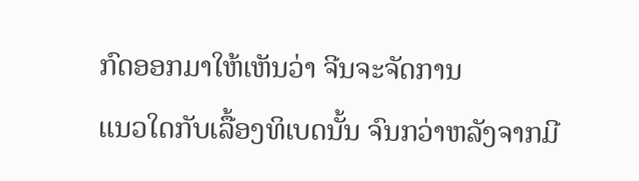ກົດອອກມາໃຫ້ເຫັນວ່າ ຈີນຈະຈັດການ
ແນວໃດກັບເລື້ອງທິເບດນັ້ນ ຈົນກວ່າຫລັງຈາກມີ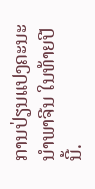ການປ່ຽນແປງຄະນະນໍາພາຈີນ ໃນທ້າຍປີນີ້.